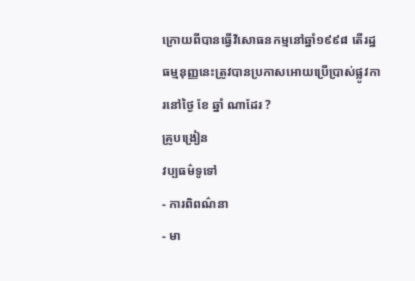ក្រោយពីបានធ្វើវិសោធនកម្មនៅឆ្នាំ១៩៩៨ តើរដ្ឋធម្មនុញ្ញនេះត្រូវបានប្រកាសអោយប្រើប្រាស់ផ្លូវការនៅថ្ងៃ ខែ ឆ្នាំ ណាដែរ ?
គ្រូបង្រៀន
វប្បធម៌ទូទៅ
- ការពិពណ៌នា
- មា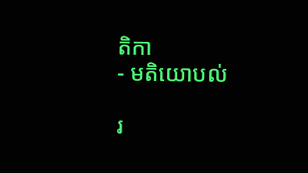តិកា
- មតិយោបល់

រ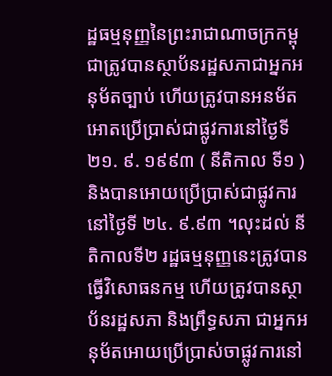ដ្ឋធម្មនុញ្ញនៃព្រះរាជាណាចក្រកម្ពុជាត្រូវបានស្ថាប័នរដ្ឋសភាជាអ្នកអនុម័តច្បាប់ ហើយត្រូវបានអនម័តអោតប្រើប្រាស់ជាផ្លូវការនៅថ្ងៃទី ២១. ៩. ១៩៩៣ ( នីតិកាល ទី១ ) និងបានអោយប្រើប្រាស់ជាផ្លូវការនៅថ្ងៃទី ២៤. ៩.៩៣ ។លុះដល់ នីតិកាលទី២ រដ្ឋធម្មនុញ្ញនេះត្រូវបានធ្វើវិសោធនកម្ម ហើយត្រូវបានស្ថាប័នរដ្ឋសភា និងព្រឹទ្ធសភា ជាអ្នកអនុម័តអោយប្រើប្រាស់ចាផ្លូវការនៅ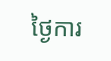ថ្ងៃការ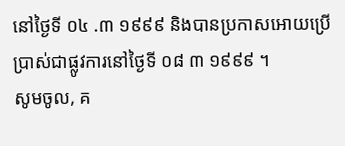នៅថ្ងៃទី ០៤ .៣ ១៩៩៩ និងបានប្រកាសអោយប្រើប្រាស់ជាផ្លូវការនៅថ្ងៃទី ០៨ ៣ ១៩៩៩ ។
សូមចូល, គ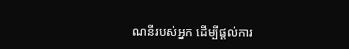ណនីរបស់អ្នក ដើម្បីផ្តល់ការ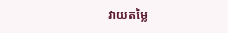វាយតម្លៃ